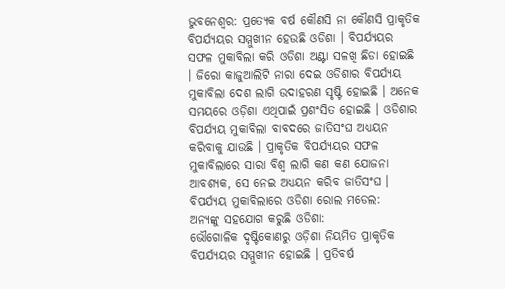ଭୁବନେଶ୍ବର: ପ୍ରତ୍ୟେକ ବର୍ଷ କୌଣସି ନା କୌଣସି ପ୍ରାକୃତିକ ବିପର୍ଯ୍ୟୟର ସମ୍ମୁଖୀନ ହେଉଛି ଓଡିଶା । ବିପର୍ଯ୍ୟୟର ସଫଳ ମୁକାବିଲା କରି ଓଡିଶା ଅଣ୍ଟା ସଳଖି ଛିଡା ହୋଇଛି । ଜିରୋ କାଜୁଆଲିଟି ନାରା ଦେଇ ଓଡିଶାର ବିପର୍ଯ୍ୟୟ ମୁକାବିଲା ଦେଶ ଲାଗି ଉଦାହରଣ ସୃଷ୍ଟି ହୋଇଛି । ଅନେକ ସମୟରେ ଓଡ଼ିଶା ଏଥିପାଇଁ ପ୍ରଶଂସିତ ହୋଇଛି । ଓଡିଶାର ବିପର୍ଯ୍ୟୟ ମୁକାବିଲା ବାବଦରେ ଜାତିସଂଘ ଅଧ୍ୟୟନ କରିବାକୁ ଯାଉଛି । ପ୍ରାକୃତିକ ବିପର୍ଯ୍ୟୟର ସଫଳ ମୁକାବିଲାରେ ସାରା ବିଶ୍ୱ ଲାଗି କଣ କଣ ଯୋଜନା ଆବଶ୍ୟକ, ସେ ନେଇ ଅଧ୍ୟୟନ କରିବ ଜାତିସଂଘ ।
ବିପର୍ଯ୍ୟୟ ମୁକାବିଲାରେ ଓଡିଶା ରୋଲ ମଡେଲ:
ଅନ୍ୟଙ୍କୁ ସହଯୋଗ କରୁଛି ଓଡିଶା:
ଭୌଗୋଳିକ ଦୃଷ୍ଟିକୋଣରୁ ଓଡ଼ିଶା ନିୟମିତ ପ୍ରାକୃତିକ ବିପର୍ଯ୍ୟୟର ସମ୍ମୁଖୀନ ହୋଇଛି । ପ୍ରତିବର୍ଷ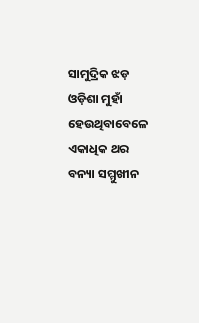ସାମୁଦ୍ରିକ ଝଡ଼ ଓଡ଼ିଶା ମୁହାଁ ହେଉଥିବାବେଳେ ଏକାଧିକ ଥର ବନ୍ୟା ସମ୍ମୁଖୀନ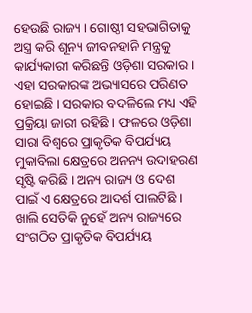ହେଉଛି ରାଜ୍ୟ । ଗୋଷ୍ଠୀ ସହଭାଗିତାକୁ ଅସ୍ତ୍ର କରି ଶୂନ୍ୟ ଜୀବନହାନି ମନ୍ତ୍ରକୁ କାର୍ଯ୍ୟକାରୀ କରିଛନ୍ତି ଓଡ଼ିଶା ସରକାର । ଏହା ସରକାରଙ୍କ ଅଭ୍ୟାସରେ ପରିଣତ ହୋଇଛି । ସରକାର ବଦଳିଲେ ମଧ୍ୟ ଏହି ପ୍ରକ୍ରିୟା ଜାରୀ ରହିଛି । ଫଳରେ ଓଡ଼ିଶା ସାରା ବିଶ୍ୱରେ ପ୍ରାକୃତିକ ବିପର୍ଯ୍ୟୟ ମୁକାବିଲା କ୍ଷେତ୍ରରେ ଅନନ୍ୟ ଉଦାହରଣ ସୃଷ୍ଟି କରିଛି । ଅନ୍ୟ ରାଜ୍ୟ ଓ ଦେଶ ପାଇଁ ଏ କ୍ଷେତ୍ରରେ ଆଦର୍ଶ ପାଲଟିଛି । ଖାଲି ସେତିକି ନୁହେଁ ଅନ୍ୟ ରାଜ୍ୟରେ ସଂଗଠିତ ପ୍ରାକୃତିକ ବିପର୍ଯ୍ୟୟ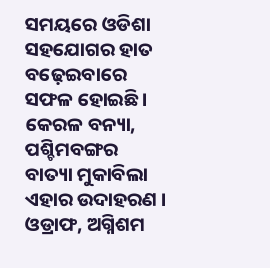ସମୟରେ ଓଡିଶା ସହଯୋଗର ହାତ ବଢ଼େଇବାରେ ସଫଳ ହୋଇଛି । କେରଳ ବନ୍ୟା, ପଶ୍ଚିମବଙ୍ଗର ବାତ୍ୟା ମୁକାବିଲା ଏହାର ଉଦାହରଣ ।
ଓଡ୍ରାଫ, ଅଗ୍ନିଶମ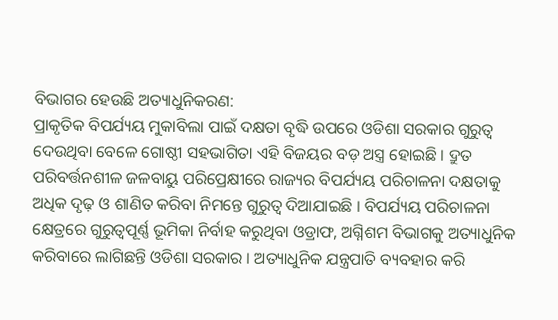ବିଭାଗର ହେଉଛି ଅତ୍ୟାଧୁନିକରଣ:
ପ୍ରାକୃତିକ ବିପର୍ଯ୍ୟୟ ମୁକାବିଲା ପାଇଁ ଦକ୍ଷତା ବୃଦ୍ଧି ଉପରେ ଓଡିଶା ସରକାର ଗୁରୁତ୍ୱ ଦେଉଥିବା ବେଳେ ଗୋଷ୍ଠୀ ସହଭାଗିତା ଏହି ବିଜୟର ବଡ଼ ଅସ୍ତ୍ର ହୋଇଛି । ଦ୍ରୁତ ପରିବର୍ତ୍ତନଶୀଳ ଜଳବାୟୁ ପରିପ୍ରେକ୍ଷୀରେ ରାଜ୍ୟର ବିପର୍ଯ୍ୟୟ ପରିଚାଳନା ଦକ୍ଷତାକୁ ଅଧିକ ଦୃଢ଼ ଓ ଶାଣିତ କରିବା ନିମନ୍ତେ ଗୁରୁତ୍ୱ ଦିଆଯାଇଛି । ବିପର୍ଯ୍ୟୟ ପରିଚାଳନା କ୍ଷେତ୍ରରେ ଗୁରୁତ୍ୱପୂର୍ଣ୍ଣ ଭୂମିକା ନିର୍ବାହ କରୁଥିବା ଓଡ୍ରାଫ, ଅଗ୍ନିଶମ ବିଭାଗକୁ ଅତ୍ୟାଧୁନିକ କରିବାରେ ଲାଗିଛନ୍ତି ଓଡିଶା ସରକାର । ଅତ୍ୟାଧୁନିକ ଯନ୍ତ୍ରପାତି ବ୍ୟବହାର କରି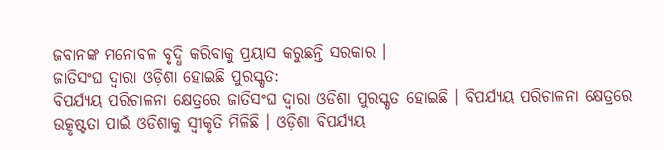ଜବାନଙ୍କ ମନୋବଳ ବୃଦ୍ଧି କରିବାକୁ ପ୍ରୟାସ କରୁଛନ୍ତି ସରକାର ।
ଜାତିସଂଘ ଦ୍ୱାରା ଓଡ଼ିଶା ହୋଇଛି ପୁରସ୍କୃତ:
ବିପର୍ଯ୍ୟୟ ପରିଚାଳନା କ୍ଷେତ୍ରରେ ଜାତିସଂଘ ଦ୍ୱାରା ଓଡିଶା ପୁରସ୍କୃତ ହୋଇଛି । ବିପର୍ଯ୍ୟୟ ପରିଚାଳନା କ୍ଷେତ୍ରରେ ଉତ୍କୃଷ୍ଟତା ପାଇଁ ଓଡିଶାକୁ ସ୍ବୀକୃତି ମିଳିଛି । ଓଡ଼ିଶା ବିପର୍ଯ୍ୟୟ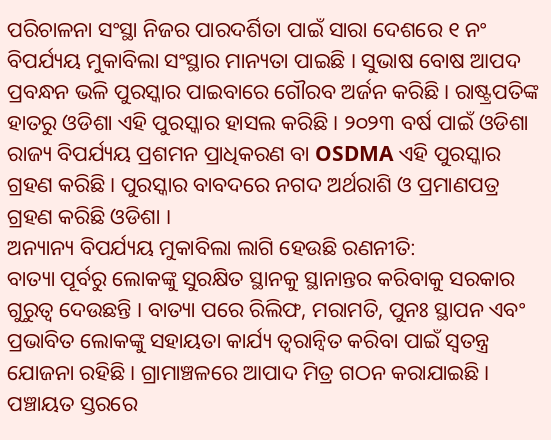ପରିଚାଳନା ସଂସ୍ଥା ନିଜର ପାରଦର୍ଶିତା ପାଇଁ ସାରା ଦେଶରେ ୧ ନଂ ବିପର୍ଯ୍ୟୟ ମୁକାବିଲା ସଂସ୍ଥାର ମାନ୍ୟତା ପାଇଛି । ସୁଭାଷ ବୋଷ ଆପଦ ପ୍ରବନ୍ଧନ ଭଳି ପୁରସ୍କାର ପାଇବାରେ ଗୌରବ ଅର୍ଜନ କରିଛି । ରାଷ୍ଟ୍ରପତିଙ୍କ ହାତରୁ ଓଡିଶା ଏହି ପୁରସ୍କାର ହାସଲ କରିଛି । ୨୦୨୩ ବର୍ଷ ପାଇଁ ଓଡିଶା ରାଜ୍ୟ ବିପର୍ଯ୍ୟୟ ପ୍ରଶମନ ପ୍ରାଧିକରଣ ବା OSDMA ଏହି ପୁରସ୍କାର ଗ୍ରହଣ କରିଛି । ପୁରସ୍କାର ବାବଦରେ ନଗଦ ଅର୍ଥରାଶି ଓ ପ୍ରମାଣପତ୍ର ଗ୍ରହଣ କରିଛି ଓଡିଶା ।
ଅନ୍ୟାନ୍ୟ ବିପର୍ଯ୍ୟୟ ମୁକାବିଲା ଲାଗି ହେଉଛି ରଣନୀତି:
ବାତ୍ୟା ପୂର୍ବରୁ ଲୋକଙ୍କୁ ସୁରକ୍ଷିତ ସ୍ଥାନକୁ ସ୍ଥାନାନ୍ତର କରିବାକୁ ସରକାର ଗୁରୁତ୍ୱ ଦେଉଛନ୍ତି । ବାତ୍ୟା ପରେ ରିଲିଫ, ମରାମତି, ପୁନଃ ସ୍ଥାପନ ଏବଂ ପ୍ରଭାବିତ ଲୋକଙ୍କୁ ସହାୟତା କାର୍ଯ୍ୟ ତ୍ୱରାନ୍ୱିତ କରିବା ପାଇଁ ସ୍ୱତନ୍ତ୍ର ଯୋଜନା ରହିଛି । ଗ୍ରାମାଞ୍ଚଳରେ ଆପାଦ ମିତ୍ର ଗଠନ କରାଯାଇଛି । ପଞ୍ଚାୟତ ସ୍ତରରେ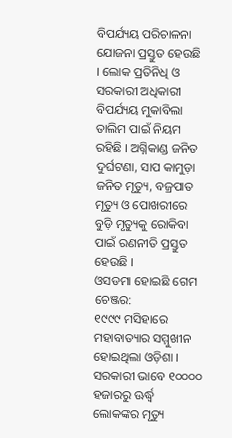ବିପର୍ଯ୍ୟୟ ପରିଚାଳନା ଯୋଜନା ପ୍ରସ୍ତୁତ ହେଉଛି । ଲୋକ ପ୍ରତିନିଧି ଓ ସରକାରୀ ଅଧିକାରୀ ବିପର୍ଯ୍ୟୟ ମୁକାବିଲା ତାଲିମ ପାଇଁ ନିୟମ ରହିଛି । ଅଗ୍ନିକାଣ୍ଡ ଜନିତ ଦୁର୍ଘଟଣା, ସାପ କାମୁଡ଼ା ଜନିତ ମୃତ୍ୟୁ, ବଜ୍ରପାତ ମୃତ୍ୟୁ ଓ ପୋଖରୀରେ ବୁଡ଼ି ମୃତ୍ୟୁକୁ ରୋକିବା ପାଇଁ ରଣନୀତି ପ୍ରସ୍ତୁତ ହେଉଛି ।
ଓସଡମା ହୋଇଛି ଗେମ ଚେଞ୍ଜର:
୧୯୯୯ ମସିହାରେ ମହାବାତ୍ୟାର ସମ୍ମୁଖୀନ ହୋଇଥିଲା ଓଡ଼ିଶା । ସରକାରୀ ଭାବେ ୧୦୦୦୦ ହଜାରରୁ ଊର୍ଦ୍ଧ୍ବ ଲୋକଙ୍କର ମୃତ୍ୟୁ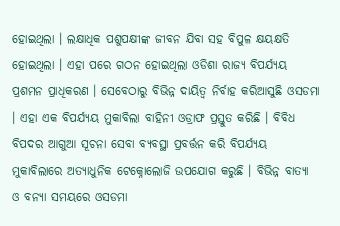ହୋଇଥିଲା । ଲକ୍ଷାଧିକ ପଶୁପକ୍ଷୀଙ୍କ ଜୀବନ ଯିବା ସହ ବିପୁଳ କ୍ଷୟକ୍ଷତି ହୋଇଥିଲା । ଏହା ପରେ ଗଠନ ହୋଇଥିଲା ଓଡିଶା ରାଜ୍ୟ ବିପର୍ଯ୍ୟୟ ପ୍ରଶମନ ପ୍ରାଧିକରଣ । ସେବେଠାରୁ ବିଭିନ୍ନ ଦାୟିତ୍ୱ ନିର୍ବାହ କରିଆସୁଛି ଓସଡମା । ଏହା ଏକ ବିପର୍ଯ୍ୟୟ ମୁକାବିଲା ବାହିନୀ ଓଡ୍ରାଫ ପ୍ରସ୍ତୁତ କରିଛି । ବିବିଧ ବିପଦର ଆଗୁଆ ସୂଚନା ସେବା ବ୍ୟବସ୍ଥା ପ୍ରବର୍ତ୍ତନ କରି ବିପର୍ଯ୍ୟୟ ମୁକାବିଲାରେ ଅତ୍ୟାଧୁନିକ ଟେକ୍ନୋଲୋଜି ଉପଯୋଗ କରୁଛି । ବିଭିନ୍ନ ବାତ୍ୟା ଓ ବନ୍ୟା ସମୟରେ ଓସଡମା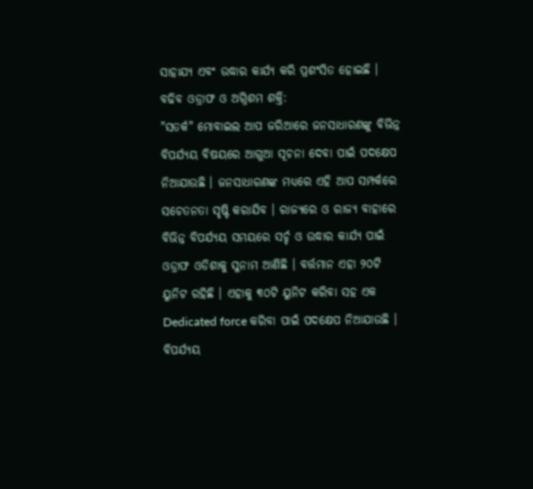ସାହାଯ୍ୟ ଏବଂ ଉଦ୍ଧାର କାର୍ଯ୍ୟ କରି ପ୍ରଶଂସିତ ହୋଇଛି ।
ବଢିବ ଓଡ୍ରାଫ ଓ ଅଗ୍ନିଶମ ଶକ୍ତି:
"ସତର୍କ" ମୋବାଇଲ ଆପ ଜରିଆରେ ଜନସାଧାରଣଙ୍କୁ ବିଭିନ୍ନ ବିପର୍ଯ୍ୟୟ ବିଷୟରେ ଆଗୁଆ ସୂଚନା ଦେବା ପାଇଁ ପଦକ୍ଷେପ ନିଆଯାଉଛି । ଜନସାଧାରଣଙ୍କ ମଧ୍ୟରେ ଏହି ଆପ ସମ୍ପର୍କରେ ସଚେତନତା ସୃଷ୍ଟି କରାଯିବ । ରାଜ୍ୟରେ ଓ ରାଜ୍ୟ ବାହାରେ ବିଭିନ୍ନ ବିପର୍ଯ୍ୟୟ ସମୟରେ ସର୍ଚ୍ଚ ଓ ଉଦ୍ଧାର କାର୍ଯ୍ୟ ପାଇଁ ଓଡ୍ରାଫ ଓଡିଶାକୁ ସୁନାମ ଆଣିଛି । ବର୍ତ୍ତମାନ ଏହା ୨୦ଟି ୟୁନିଟ ରହିଛି । ଏହାକୁ ୩୦ଟି ୟୁନିଟ କରିବା ସହ ଏକ Dedicated force କରିବା ପାଇଁ ପଦକ୍ଷେପ ନିଆଯାଉଛି । ବିପର୍ଯ୍ୟୟ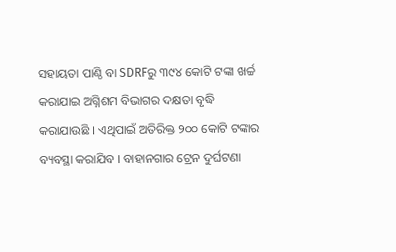ସହାୟତା ପାଣ୍ଠି ବା SDRFରୁ ୩୯୪ କୋଟି ଟଙ୍କା ଖର୍ଚ୍ଚ କରାଯାଇ ଅଗ୍ନିଶମ ବିଭାଗର ଦକ୍ଷତା ବୃଦ୍ଧି କରାଯାଉଛି । ଏଥିପାଇଁ ଅତିରିକ୍ତ ୨୦୦ କୋଟି ଟଙ୍କାର ବ୍ୟବସ୍ଥା କରାଯିବ । ବାହାନଗାର ଟ୍ରେନ ଦୁର୍ଘଟଣା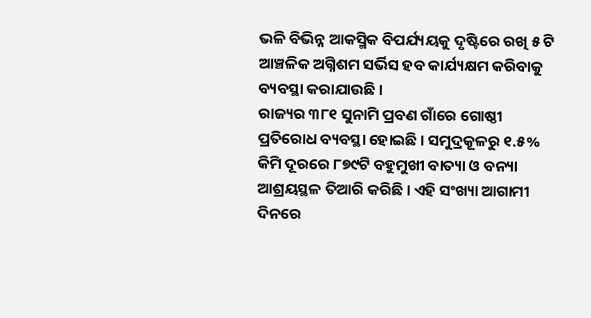ଭଳି ବିଭିନ୍ନ ଆକସ୍ମିକ ବିପର୍ଯ୍ୟୟକୁ ଦୃଷ୍ଟିରେ ରଖି ୫ ଟି ଆଞ୍ଚଳିକ ଅଗ୍ନିଶମ ସର୍ଭିସ ହବ କାର୍ଯ୍ୟକ୍ଷମ କରିବାକୁ ବ୍ୟବସ୍ଥା କରାଯାଉଛି ।
ରାଜ୍ୟର ୩୮୧ ସୁନାମି ପ୍ରବଣ ଗାଁରେ ଗୋଷ୍ଠୀ ପ୍ରତିରୋଧ ବ୍ୟବସ୍ଥା ହୋଇଛି । ସମୁଦ୍ରକୂଳରୁ ୧.୫% କିମି ଦୂରରେ ୮୭୯ଟି ବହୁମୁଖୀ ବାତ୍ୟା ଓ ବନ୍ୟା ଆଶ୍ରୟସ୍ଥଳ ତିଆରି କରିଛି । ଏହି ସଂଖ୍ୟା ଆଗାମୀ ଦିନରେ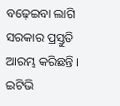ବଢ଼େଇବା ଲାଗି ସରକାର ପ୍ରସ୍ତୁତି ଆରମ୍ଭ କରିଛନ୍ତି ।
ଇଟିଭି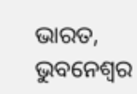ଭାରତ, ଭୁବନେଶ୍ବର